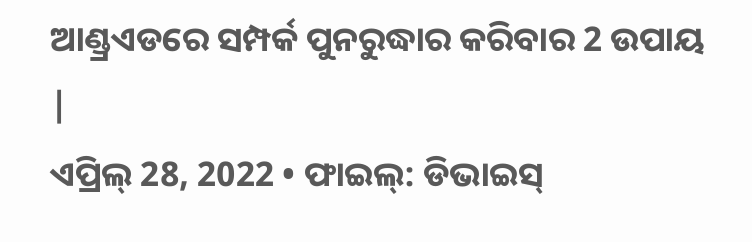ଆଣ୍ଡ୍ରଏଡରେ ସମ୍ପର୍କ ପୁନରୁଦ୍ଧାର କରିବାର 2 ଉପାୟ |
ଏପ୍ରିଲ୍ 28, 2022 • ଫାଇଲ୍: ଡିଭାଇସ୍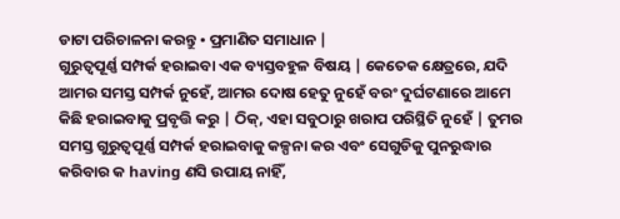ଡାଟା ପରିଚାଳନା କରନ୍ତୁ • ପ୍ରମାଣିତ ସମାଧାନ |
ଗୁରୁତ୍ୱପୂର୍ଣ୍ଣ ସମ୍ପର୍କ ହରାଇବା ଏକ ବ୍ୟସ୍ତବହୁଳ ବିଷୟ | କେତେକ କ୍ଷେତ୍ରରେ, ଯଦି ଆମର ସମସ୍ତ ସମ୍ପର୍କ ନୁହେଁ, ଆମର ଦୋଷ ହେତୁ ନୁହେଁ ବରଂ ଦୁର୍ଘଟଣାରେ ଆମେ କିଛି ହରାଇବାକୁ ପ୍ରବୃତ୍ତି କରୁ | ଠିକ୍, ଏହା ସବୁଠାରୁ ଖରାପ ପରିସ୍ଥିତି ନୁହେଁ | ତୁମର ସମସ୍ତ ଗୁରୁତ୍ୱପୂର୍ଣ୍ଣ ସମ୍ପର୍କ ହରାଇବାକୁ କଳ୍ପନା କର ଏବଂ ସେଗୁଡିକୁ ପୁନରୁଦ୍ଧାର କରିବାର କ having ଣସି ଉପାୟ ନାହିଁ,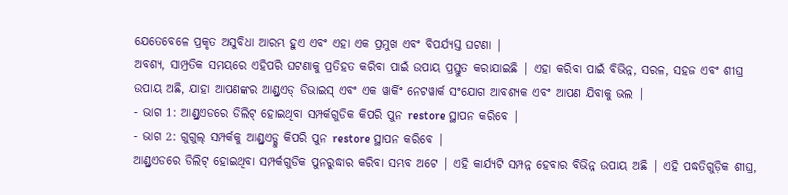ଯେତେବେଳେ ପ୍ରକୃତ ଅସୁବିଧା ଆରମ୍ଭ ହୁଏ ଏବଂ ଏହା ଏକ ପ୍ରମୁଖ ଏବଂ ବିପର୍ଯ୍ୟସ୍ତ ଘଟଣା |
ଅବଶ୍ୟ, ସାମ୍ପ୍ରତିକ ସମୟରେ ଏହିପରି ଘଟଣାକୁ ପ୍ରତିହତ କରିବା ପାଇଁ ଉପାୟ ପ୍ରସ୍ତୁତ କରାଯାଇଛି | ଏହା କରିବା ପାଇଁ ବିଭିନ୍ନ, ସରଳ, ସହଜ ଏବଂ ଶୀଘ୍ର ଉପାୟ ଅଛି, ଯାହା ଆପଣଙ୍କର ଆଣ୍ଡ୍ରଏଡ୍ ଡିଭାଇସ୍ ଏବଂ ଏକ ୱାର୍କିଂ ନେଟୱାର୍କ ସଂଯୋଗ ଆବଶ୍ୟକ ଏବଂ ଆପଣ ଯିବାକୁ ଭଲ |
- ଭାଗ 1: ଆଣ୍ଡ୍ରଏଡରେ ଡିଲିଟ୍ ହୋଇଥିବା ସମ୍ପର୍କଗୁଡିକ କିପରି ପୁନ restore ସ୍ଥାପନ କରିବେ |
- ଭାଗ 2: ଗୁଗୁଲ୍ ସମ୍ପର୍କକୁ ଆଣ୍ଡ୍ରଏଡ୍କୁ କିପରି ପୁନ restore ସ୍ଥାପନ କରିବେ |
ଆଣ୍ଡ୍ରଏଡରେ ଡିଲିଟ୍ ହୋଇଥିବା ସମ୍ପର୍କଗୁଡିକ ପୁନରୁଦ୍ଧାର କରିବା ସମ୍ଭବ ଅଟେ | ଏହି କାର୍ଯ୍ୟଟି ସମ୍ପନ୍ନ ହେବାର ବିଭିନ୍ନ ଉପାୟ ଅଛି | ଏହି ପଦ୍ଧତିଗୁଡ଼ିକ ଶୀଘ୍ର,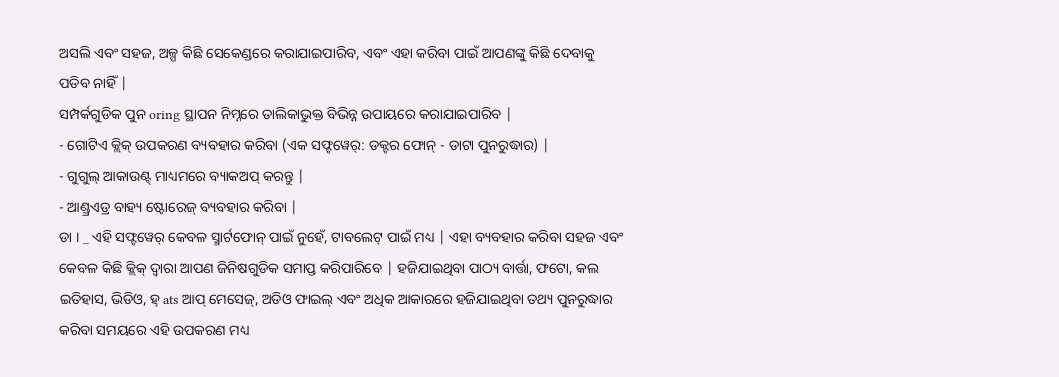ଅସଲି ଏବଂ ସହଜ, ଅଳ୍ପ କିଛି ସେକେଣ୍ଡରେ କରାଯାଇପାରିବ, ଏବଂ ଏହା କରିବା ପାଇଁ ଆପଣଙ୍କୁ କିଛି ଦେବାକୁ ପଡିବ ନାହିଁ |
ସମ୍ପର୍କଗୁଡିକ ପୁନ oring ସ୍ଥାପନ ନିମ୍ନରେ ତାଲିକାଭୁକ୍ତ ବିଭିନ୍ନ ଉପାୟରେ କରାଯାଇପାରିବ |
- ଗୋଟିଏ କ୍ଲିକ୍ ଉପକରଣ ବ୍ୟବହାର କରିବା (ଏକ ସଫ୍ଟୱେର୍: ଡକ୍ଟର ଫୋନ୍ - ଡାଟା ପୁନରୁଦ୍ଧାର) |
- ଗୁଗୁଲ୍ ଆକାଉଣ୍ଟ୍ ମାଧ୍ୟମରେ ବ୍ୟାକଅପ୍ କରନ୍ତୁ |
- ଆଣ୍ଡ୍ରଏଡ୍ର ବାହ୍ୟ ଷ୍ଟୋରେଜ୍ ବ୍ୟବହାର କରିବା |
ଡା । _ ଏହି ସଫ୍ଟୱେର୍ କେବଳ ସ୍ମାର୍ଟଫୋନ୍ ପାଇଁ ନୁହେଁ, ଟାବଲେଟ୍ ପାଇଁ ମଧ୍ୟ | ଏହା ବ୍ୟବହାର କରିବା ସହଜ ଏବଂ କେବଳ କିଛି କ୍ଲିକ୍ ଦ୍ୱାରା ଆପଣ ଜିନିଷଗୁଡିକ ସମାପ୍ତ କରିପାରିବେ | ହଜିଯାଇଥିବା ପାଠ୍ୟ ବାର୍ତ୍ତା, ଫଟୋ, କଲ ଇତିହାସ, ଭିଡିଓ, ହ୍ ats ଆପ୍ ମେସେଜ୍, ଅଡିଓ ଫାଇଲ୍ ଏବଂ ଅଧିକ ଆକାରରେ ହଜିଯାଇଥିବା ତଥ୍ୟ ପୁନରୁଦ୍ଧାର କରିବା ସମୟରେ ଏହି ଉପକରଣ ମଧ୍ୟ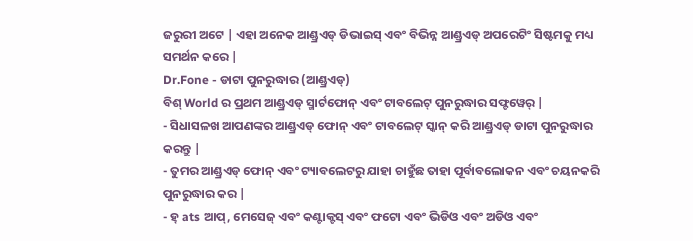ଜରୁରୀ ଅଟେ | ଏହା ଅନେକ ଆଣ୍ଡ୍ରଏଡ୍ ଡିଭାଇସ୍ ଏବଂ ବିଭିନ୍ନ ଆଣ୍ଡ୍ରଏଡ୍ ଅପରେଟିଂ ସିଷ୍ଟମକୁ ମଧ୍ୟ ସମର୍ଥନ କରେ |
Dr.Fone - ଡାଟା ପୁନରୁଦ୍ଧାର (ଆଣ୍ଡ୍ରଏଡ୍)
ବିଶ୍ World ର ପ୍ରଥମ ଆଣ୍ଡ୍ରଏଡ୍ ସ୍ମାର୍ଟଫୋନ୍ ଏବଂ ଟାବଲେଟ୍ ପୁନରୁଦ୍ଧାର ସଫ୍ଟୱେର୍ |
- ସିଧାସଳଖ ଆପଣଙ୍କର ଆଣ୍ଡ୍ରଏଡ୍ ଫୋନ୍ ଏବଂ ଟାବଲେଟ୍ ସ୍କାନ୍ କରି ଆଣ୍ଡ୍ରଏଡ୍ ଡାଟା ପୁନରୁଦ୍ଧାର କରନ୍ତୁ |
- ତୁମର ଆଣ୍ଡ୍ରଏଡ୍ ଫୋନ୍ ଏବଂ ଟ୍ୟାବଲେଟରୁ ଯାହା ଚାହୁଁଛ ତାହା ପୂର୍ବାବଲୋକନ ଏବଂ ଚୟନକରି ପୁନରୁଦ୍ଧାର କର |
- ହ୍ ats ଆପ୍, ମେସେଜ୍ ଏବଂ କଣ୍ଟାକ୍ଟସ୍ ଏବଂ ଫଟୋ ଏବଂ ଭିଡିଓ ଏବଂ ଅଡିଓ ଏବଂ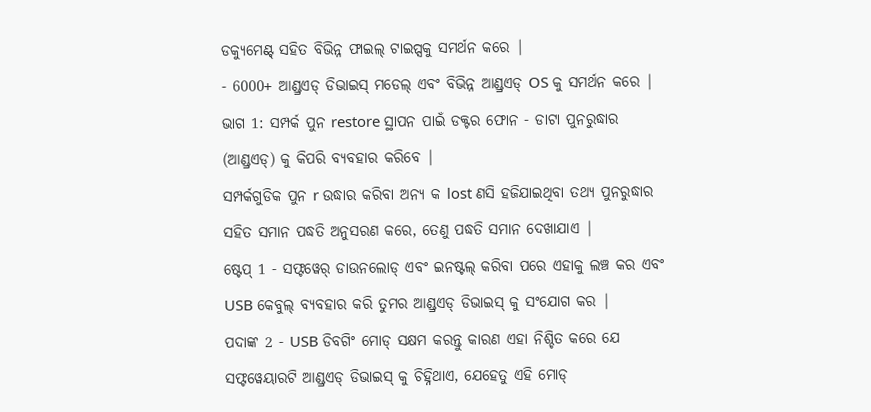ଡକ୍ୟୁମେଣ୍ଟ୍ ସହିତ ବିଭିନ୍ନ ଫାଇଲ୍ ଟାଇପ୍ସକୁ ସମର୍ଥନ କରେ |
- 6000+ ଆଣ୍ଡ୍ରଏଡ୍ ଡିଭାଇସ୍ ମଡେଲ୍ ଏବଂ ବିଭିନ୍ନ ଆଣ୍ଡ୍ରଏଡ୍ OS କୁ ସମର୍ଥନ କରେ |
ଭାଗ 1: ସମ୍ପର୍କ ପୁନ restore ସ୍ଥାପନ ପାଇଁ ଡକ୍ଟର ଫୋନ - ଡାଟା ପୁନରୁଦ୍ଧାର (ଆଣ୍ଡ୍ରଏଡ୍) କୁ କିପରି ବ୍ୟବହାର କରିବେ |
ସମ୍ପର୍କଗୁଡିକ ପୁନ r ଉଦ୍ଧାର କରିବା ଅନ୍ୟ କ lost ଣସି ହଜିଯାଇଥିବା ତଥ୍ୟ ପୁନରୁଦ୍ଧାର ସହିତ ସମାନ ପଦ୍ଧତି ଅନୁସରଣ କରେ, ତେଣୁ ପଦ୍ଧତି ସମାନ ଦେଖାଯାଏ |
ଷ୍ଟେପ୍ 1 - ସଫ୍ଟୱେର୍ ଡାଉନଲୋଡ୍ ଏବଂ ଇନଷ୍ଟଲ୍ କରିବା ପରେ ଏହାକୁ ଲଞ୍ଚ କର ଏବଂ USB କେବୁଲ୍ ବ୍ୟବହାର କରି ତୁମର ଆଣ୍ଡ୍ରଏଡ୍ ଡିଭାଇସ୍ କୁ ସଂଯୋଗ କର |
ପଦାଙ୍କ 2 - USB ଡିବଗିଂ ମୋଡ୍ ସକ୍ଷମ କରନ୍ତୁ କାରଣ ଏହା ନିଶ୍ଚିତ କରେ ଯେ ସଫ୍ଟୱେୟାରଟି ଆଣ୍ଡ୍ରଏଡ୍ ଡିଭାଇସ୍ କୁ ଚିହ୍ନିଥାଏ, ଯେହେତୁ ଏହି ମୋଡ୍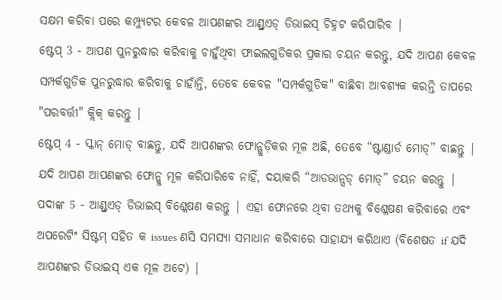ସକ୍ଷମ କରିବା ପରେ କମ୍ପ୍ୟୁଟର କେବଳ ଆପଣଙ୍କର ଆଣ୍ଡ୍ରଏଡ୍ ଡିଭାଇସ୍ ଚିହ୍ନଟ କରିପାରିବ |
ଷ୍ଟେପ୍ 3 - ଆପଣ ପୁନରୁଦ୍ଧାର କରିବାକୁ ଚାହୁଁଥିବା ଫାଇଲଗୁଡିକର ପ୍ରକାର ଚୟନ କରନ୍ତୁ, ଯଦି ଆପଣ କେବଳ ସମ୍ପର୍କଗୁଡିକ ପୁନରୁଦ୍ଧାର କରିବାକୁ ଚାହାଁନ୍ତି, ତେବେ କେବଳ "ସମ୍ପର୍କଗୁଡିକ" ବାଛିବା ଆବଶ୍ୟକ କରନ୍ତି ତାପରେ "ପରବର୍ତ୍ତୀ" କ୍ଲିକ୍ କରନ୍ତୁ |
ଷ୍ଟେପ୍ 4 - ସ୍କାନ୍ ମୋଡ୍ ବାଛନ୍ତୁ, ଯଦି ଆପଣଙ୍କର ଫୋନ୍ଗୁଡ଼ିକର ମୂଳ ଅଛି, ତେବେ “ଷ୍ଟାଣ୍ଡାର୍ଡ ମୋଡ୍” ବାଛନ୍ତୁ | ଯଦି ଆପଣ ଆପଣଙ୍କର ଫୋନ୍କୁ ମୂଳ କରିପାରିବେ ନାହିଁ, ଦୟାକରି “ଆଡଭାନ୍ସଡ୍ ମୋଡ୍” ଚୟନ କରନ୍ତୁ |
ପଦାଙ୍କ 5 - ଆଣ୍ଡ୍ରଏଡ୍ ଡିଭାଇସ୍ ବିଶ୍ଳେଷଣ କରନ୍ତୁ | ଏହା ଫୋନରେ ଥିବା ତଥ୍ୟକୁ ବିଶ୍ଳେଷଣ କରିବାରେ ଏବଂ ଅପରେଟିଂ ସିଷ୍ଟମ୍ ସହିତ କ issues ଣସି ସମସ୍ୟା ସମାଧାନ କରିବାରେ ସାହାଯ୍ୟ କରିଥାଏ (ବିଶେଷତ if ଯଦି ଆପଣଙ୍କର ଡିଭାଇସ୍ ଏକ ମୂଳ ଅଟେ) |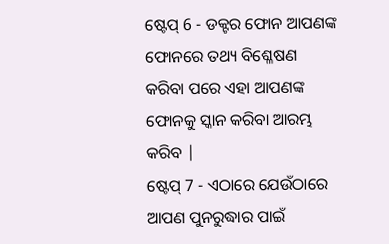ଷ୍ଟେପ୍ 6 - ଡକ୍ଟର ଫୋନ ଆପଣଙ୍କ ଫୋନରେ ତଥ୍ୟ ବିଶ୍ଳେଷଣ କରିବା ପରେ ଏହା ଆପଣଙ୍କ ଫୋନକୁ ସ୍କାନ କରିବା ଆରମ୍ଭ କରିବ |
ଷ୍ଟେପ୍ 7 - ଏଠାରେ ଯେଉଁଠାରେ ଆପଣ ପୁନରୁଦ୍ଧାର ପାଇଁ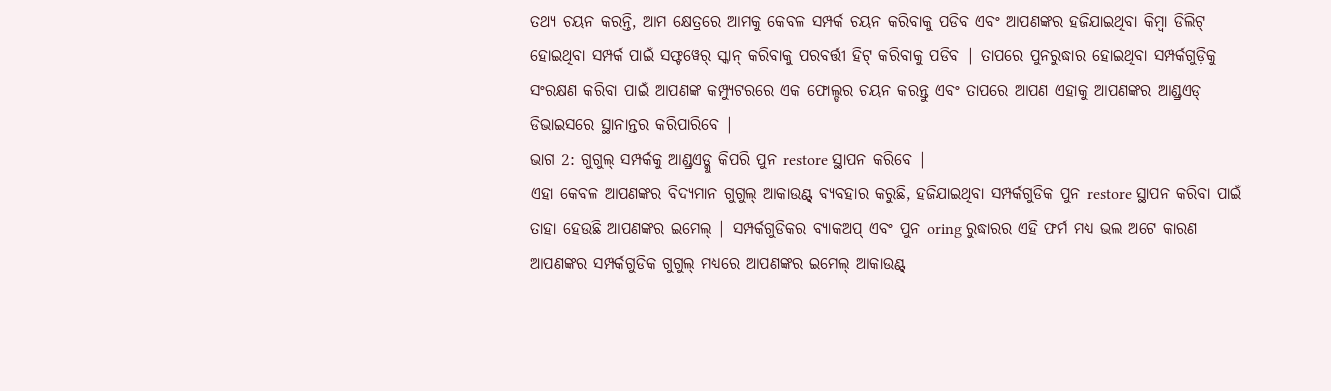ତଥ୍ୟ ଚୟନ କରନ୍ତି, ଆମ କ୍ଷେତ୍ରରେ ଆମକୁ କେବଳ ସମ୍ପର୍କ ଚୟନ କରିବାକୁ ପଡିବ ଏବଂ ଆପଣଙ୍କର ହଜିଯାଇଥିବା କିମ୍ବା ଡିଲିଟ୍ ହୋଇଥିବା ସମ୍ପର୍କ ପାଇଁ ସଫ୍ଟୱେର୍ ସ୍କାନ୍ କରିବାକୁ ପରବର୍ତ୍ତୀ ହିଟ୍ କରିବାକୁ ପଡିବ | ତାପରେ ପୁନରୁଦ୍ଧାର ହୋଇଥିବା ସମ୍ପର୍କଗୁଡ଼ିକୁ ସଂରକ୍ଷଣ କରିବା ପାଇଁ ଆପଣଙ୍କ କମ୍ପ୍ୟୁଟରରେ ଏକ ଫୋଲ୍ଡର ଚୟନ କରନ୍ତୁ ଏବଂ ତାପରେ ଆପଣ ଏହାକୁ ଆପଣଙ୍କର ଆଣ୍ଡ୍ରଏଡ୍ ଡିଭାଇସରେ ସ୍ଥାନାନ୍ତର କରିପାରିବେ |
ଭାଗ 2: ଗୁଗୁଲ୍ ସମ୍ପର୍କକୁ ଆଣ୍ଡ୍ରଏଡ୍କୁ କିପରି ପୁନ restore ସ୍ଥାପନ କରିବେ |
ଏହା କେବଳ ଆପଣଙ୍କର ବିଦ୍ୟମାନ ଗୁଗୁଲ୍ ଆକାଉଣ୍ଟ୍ ବ୍ୟବହାର କରୁଛି, ହଜିଯାଇଥିବା ସମ୍ପର୍କଗୁଡିକ ପୁନ restore ସ୍ଥାପନ କରିବା ପାଇଁ ତାହା ହେଉଛି ଆପଣଙ୍କର ଇମେଲ୍ | ସମ୍ପର୍କଗୁଡିକର ବ୍ୟାକଅପ୍ ଏବଂ ପୁନ oring ରୁଦ୍ଧାରର ଏହି ଫର୍ମ ମଧ୍ୟ ଭଲ ଅଟେ କାରଣ ଆପଣଙ୍କର ସମ୍ପର୍କଗୁଡିକ ଗୁଗୁଲ୍ ମଧ୍ୟରେ ଆପଣଙ୍କର ଇମେଲ୍ ଆକାଉଣ୍ଟ୍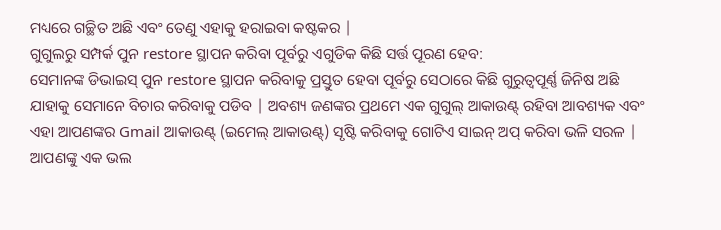ମଧ୍ୟରେ ଗଚ୍ଛିତ ଅଛି ଏବଂ ତେଣୁ ଏହାକୁ ହରାଇବା କଷ୍ଟକର |
ଗୁଗୁଲରୁ ସମ୍ପର୍କ ପୁନ restore ସ୍ଥାପନ କରିବା ପୂର୍ବରୁ ଏଗୁଡିକ କିଛି ସର୍ତ୍ତ ପୂରଣ ହେବ:
ସେମାନଙ୍କ ଡିଭାଇସ୍ ପୁନ restore ସ୍ଥାପନ କରିବାକୁ ପ୍ରସ୍ତୁତ ହେବା ପୂର୍ବରୁ ସେଠାରେ କିଛି ଗୁରୁତ୍ୱପୂର୍ଣ୍ଣ ଜିନିଷ ଅଛି ଯାହାକୁ ସେମାନେ ବିଚାର କରିବାକୁ ପଡିବ | ଅବଶ୍ୟ ଜଣଙ୍କର ପ୍ରଥମେ ଏକ ଗୁଗୁଲ୍ ଆକାଉଣ୍ଟ୍ ରହିବା ଆବଶ୍ୟକ ଏବଂ ଏହା ଆପଣଙ୍କର Gmail ଆକାଉଣ୍ଟ୍ (ଇମେଲ୍ ଆକାଉଣ୍ଟ୍) ସୃଷ୍ଟି କରିବାକୁ ଗୋଟିଏ ସାଇନ୍ ଅପ୍ କରିବା ଭଳି ସରଳ | ଆପଣଙ୍କୁ ଏକ ଭଲ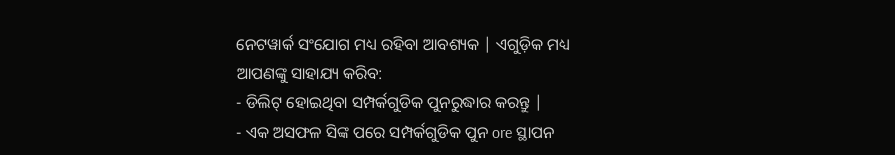ନେଟୱାର୍କ ସଂଯୋଗ ମଧ୍ୟ ରହିବା ଆବଶ୍ୟକ | ଏଗୁଡ଼ିକ ମଧ୍ୟ ଆପଣଙ୍କୁ ସାହାଯ୍ୟ କରିବ:
- ଡିଲିଟ୍ ହୋଇଥିବା ସମ୍ପର୍କଗୁଡିକ ପୁନରୁଦ୍ଧାର କରନ୍ତୁ |
- ଏକ ଅସଫଳ ସିଙ୍କ ପରେ ସମ୍ପର୍କଗୁଡିକ ପୁନ ore ସ୍ଥାପନ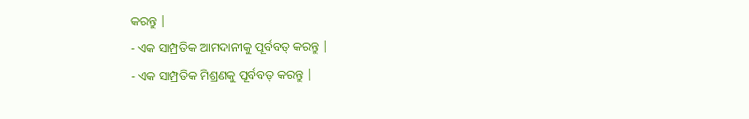କରନ୍ତୁ |
- ଏକ ସାମ୍ପ୍ରତିକ ଆମଦାନୀକୁ ପୂର୍ବବତ୍ କରନ୍ତୁ |
- ଏକ ସାମ୍ପ୍ରତିକ ମିଶ୍ରଣକୁ ପୂର୍ବବତ୍ କରନ୍ତୁ |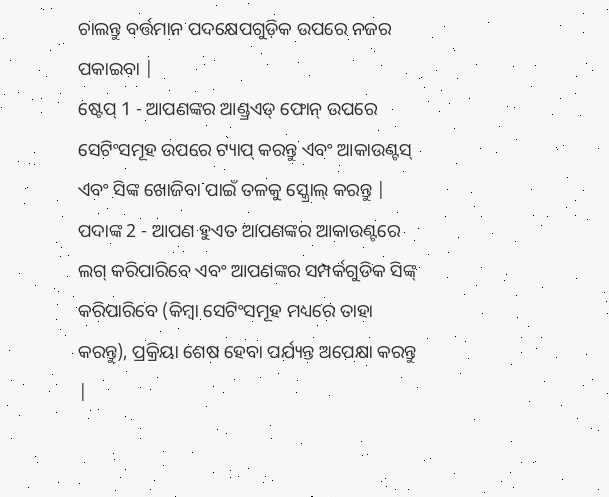ଚାଲନ୍ତୁ ବର୍ତ୍ତମାନ ପଦକ୍ଷେପଗୁଡ଼ିକ ଉପରେ ନଜର ପକାଇବା |
ଷ୍ଟେପ୍ 1 - ଆପଣଙ୍କର ଆଣ୍ଡ୍ରଏଡ୍ ଫୋନ୍ ଉପରେ ସେଟିଂସମୂହ ଉପରେ ଟ୍ୟାପ୍ କରନ୍ତୁ ଏବଂ ଆକାଉଣ୍ଟସ୍ ଏବଂ ସିଙ୍କ ଖୋଜିବା ପାଇଁ ତଳକୁ ସ୍କ୍ରୋଲ୍ କରନ୍ତୁ |
ପଦାଙ୍କ 2 - ଆପଣ ହୁଏତ ଆପଣଙ୍କର ଆକାଉଣ୍ଟରେ ଲଗ୍ କରିପାରିବେ ଏବଂ ଆପଣଙ୍କର ସମ୍ପର୍କଗୁଡିକ ସିଙ୍କ୍ କରିପାରିବେ (କିମ୍ବା ସେଟିଂସମୂହ ମଧ୍ୟରେ ତାହା କରନ୍ତୁ), ପ୍ରକ୍ରିୟା ଶେଷ ହେବା ପର୍ଯ୍ୟନ୍ତ ଅପେକ୍ଷା କରନ୍ତୁ |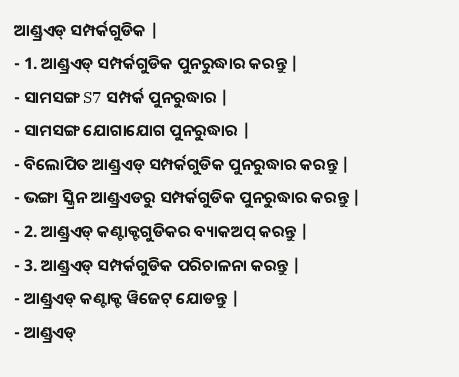ଆଣ୍ଡ୍ରଏଡ୍ ସମ୍ପର୍କଗୁଡିକ |
- 1. ଆଣ୍ଡ୍ରଏଡ୍ ସମ୍ପର୍କଗୁଡିକ ପୁନରୁଦ୍ଧାର କରନ୍ତୁ |
- ସାମସଙ୍ଗ S7 ସମ୍ପର୍କ ପୁନରୁଦ୍ଧାର |
- ସାମସଙ୍ଗ ଯୋଗାଯୋଗ ପୁନରୁଦ୍ଧାର |
- ବିଲୋପିତ ଆଣ୍ଡ୍ରଏଡ୍ ସମ୍ପର୍କଗୁଡିକ ପୁନରୁଦ୍ଧାର କରନ୍ତୁ |
- ଭଙ୍ଗା ସ୍କ୍ରିନ ଆଣ୍ଡ୍ରଏଡରୁ ସମ୍ପର୍କଗୁଡିକ ପୁନରୁଦ୍ଧାର କରନ୍ତୁ |
- 2. ଆଣ୍ଡ୍ରଏଡ୍ କଣ୍ଟାକ୍ଟଗୁଡିକର ବ୍ୟାକଅପ୍ କରନ୍ତୁ |
- 3. ଆଣ୍ଡ୍ରଏଡ୍ ସମ୍ପର୍କଗୁଡିକ ପରିଚାଳନା କରନ୍ତୁ |
- ଆଣ୍ଡ୍ରଏଡ୍ କଣ୍ଟାକ୍ଟ ୱିଜେଟ୍ ଯୋଡନ୍ତୁ |
- ଆଣ୍ଡ୍ରଏଡ୍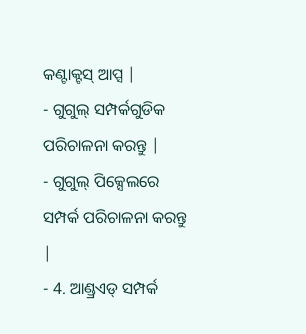କଣ୍ଟାକ୍ଟସ୍ ଆପ୍ସ |
- ଗୁଗୁଲ୍ ସମ୍ପର୍କଗୁଡିକ ପରିଚାଳନା କରନ୍ତୁ |
- ଗୁଗୁଲ୍ ପିକ୍ସେଲରେ ସମ୍ପର୍କ ପରିଚାଳନା କରନ୍ତୁ |
- 4. ଆଣ୍ଡ୍ରଏଡ୍ ସମ୍ପର୍କ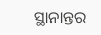ସ୍ଥାନାନ୍ତର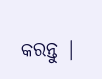କରନ୍ତୁ |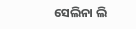ସେଲିନା ଲି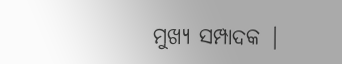ମୁଖ୍ୟ ସମ୍ପାଦକ |